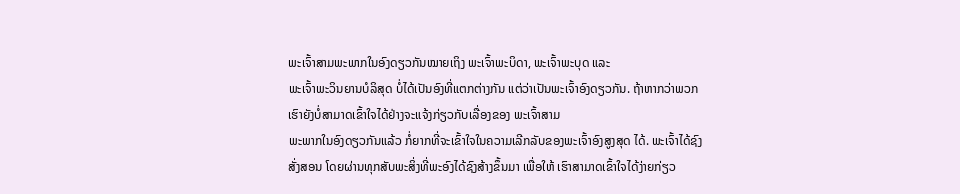ພະເຈົ້າສາມພະພາກໃນອົງດຽວກັນໝາຍເຖິງ ພະເຈົ້າພະບິດາ, ພະເຈົ້າພະບຸດ ແລະ
ພະເຈົ້າພະວິນຍານບໍລິສຸດ ບໍ່ໄດ້ເປັນອົງທີ່ແຕກຕ່າງກັນ ແຕ່ວ່າເປັນພະເຈົ້າອົງດຽວກັນ. ຖ້າຫາກວ່າພວກເຮົາຍັງບໍ່ສາມາດເຂົ້າໃຈໄດ້ຢ່າງຈະແຈ້ງກ່ຽວກັບເລື່ອງຂອງ ພະເຈົ້າສາມ
ພະພາກໃນອົງດຽວກັນແລ້ວ ກໍ່ຍາກທີ່ຈະເຂົ້າໃຈໃນຄວາມເລີກລັບຂອງພະເຈົ້າອົງສູງສຸດ ໄດ້. ພະເຈົ້າໄດ້ຊົງສັ່ງສອນ ໂດຍຜ່ານທຸກສັບພະສິ່ງທີ່ພະອົງໄດ້ຊົງສ້າງຂຶ້ນມາ ເພື່ອໃຫ້ ເຮົາສາມາດເຂົ້າໃຈໄດ້ງ່າຍກ່ຽວ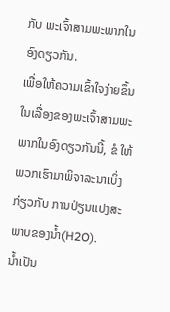ກັບ ພະເຈົ້າສາມພະພາກໃນອົງດຽວກັນ.
ເພື່ອໃຫ້ຄວາມເຂົ້າໃຈງ່າຍຂຶ້ນ ໃນເລື່ອງຂອງພະເຈົ້າສາມພະພາກໃນອົງດຽວກັນນີ້, ຂໍ ໃຫ້ພວກເຮົາມາພິຈາລະນາເບິ່ງກ່ຽວກັບ ການປ່ຽນແປງສະພາບຂອງນໍ້າ(H2O).
ນໍ້າເປັນ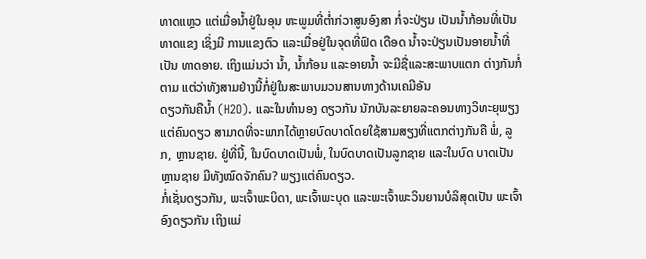ທາດແຫຼວ ແຕ່ເມື່ອນໍ້າຢູ່ໃນອຸນ ຫະພູມທີ່ຕໍ່າກ່ວາສູນອົງສາ ກໍ່ຈະປ່ຽນ ເປັນນໍ້າກ້ອນທີ່ເປັນທາດແຂງ ເຊິ່ງມີ ການແຂງຕົວ ແລະເມື່ອຢູ່ໃນຈຸດທີ່ຟົດ ເດືອດ ນໍ້າຈະປ່ຽນເປັນອາຍນໍ້າທີ່ເປັນ ທາດອາຍ. ເຖິງແມ່ນວ່າ ນໍ້າ, ນໍ້າກ້ອນ ແລະອາຍນໍ້າ ຈະມີຊື່ແລະສະພາບແຕກ ຕ່າງກັນກໍ່ຕາມ ແຕ່ວ່າທັງສາມຢ່າງນີ້ກໍ່ຢູ່ໃນສະພາບມວນສານທາງດ້ານເຄມີອັນ
ດຽວກັນຄືນໍ້າ (H2O). ແລະໃນທຳນອງ ດຽວກັນ ນັກບັນລະຍາຍລະຄອນທາງວິທະຍຸພຽງແຕ່ຄົນດຽວ ສາມາດທີ່ຈະພາກໄດ້ຫຼາຍບົດບາດໂດຍໃຊ້ສາມສຽງທີ່ແຕກຕ່າງກັນຄື ພໍ່, ລູກ, ຫຼານຊາຍ. ຢູ່ທີ່ນີ້, ໃນບົດບາດເປັນພໍ່, ໃນບົດບາດເປັນລູກຊາຍ ແລະໃນບົດ ບາດເປັນຫຼານຊາຍ ມີທັງໝົດຈັກຄົນ? ພຽງແຕ່ຄົນດຽວ.
ກໍ່ເຊັ່ນດຽວກັນ, ພະເຈົ້າພະບິດາ, ພະເຈົ້າພະບຸດ ແລະພະເຈົ້າພະວິນຍານບໍລິສຸດເປັນ ພະເຈົ້າອົງດຽວກັນ ເຖິງແມ່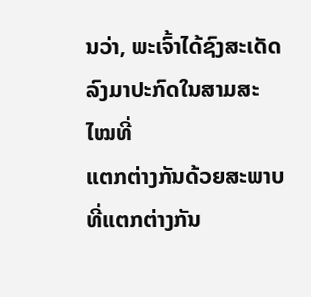ນວ່າ, ພະເຈົ້າໄດ້ຊົງສະເດັດລົງມາປະກົດໃນສາມສະໄໝທີ່
ແຕກຕ່າງກັນດ້ວຍສະພາບທີ່ແຕກຕ່າງກັນ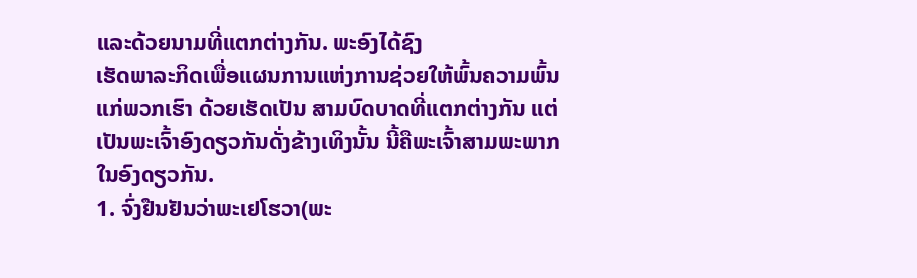ແລະດ້ວຍນາມທີ່ແຕກຕ່າງກັນ. ພະອົງໄດ້ຊົງ
ເຮັດພາລະກິດເພື່ອແຜນການແຫ່ງການຊ່ວຍໃຫ້ພົ້ນຄວາມພົ້ນແກ່ພວກເຮົາ ດ້ວຍເຮັດເປັນ ສາມບົດບາດທີ່ແຕກຕ່າງກັນ ແຕ່ເປັນພະເຈົ້າອົງດຽວກັນດັ່ງຂ້າງເທິງນັ້ນ ນີ້ຄືພະເຈົ້າສາມພະພາກໃນອົງດຽວກັນ.
1. ຈົ່ງຢືນຢັນວ່າພະເຢໂຮວາ(ພະ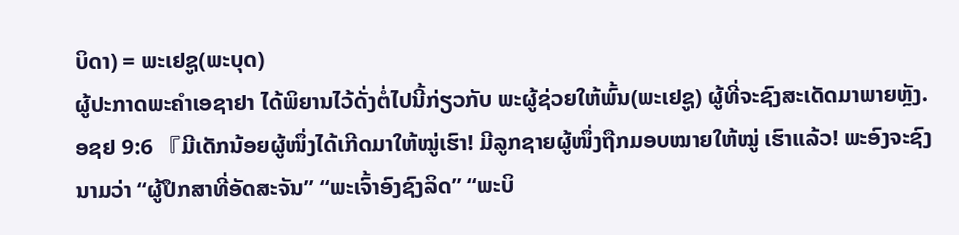ບິດາ) = ພະເຢຊູ(ພະບຸດ)
ຜູ້ປະກາດພະຄໍາເອຊາຢາ ໄດ້ພິຍານໄວ້ດັ່ງຕໍ່ໄປນີ້ກ່ຽວກັບ ພະຜູ້ຊ່ວຍໃຫ້ພົ້ນ(ພະເຢຊູ) ຜູ້ທີ່ຈະຊົງສະເດັດມາພາຍຫຼັງ.
ອຊຢ 9:6 『ມີເດັກນ້ອຍຜູ້ໜຶ່ງໄດ້ເກີດມາໃຫ້ໝູ່ເຮົາ! ມີລູກຊາຍຜູ້ໜຶ່ງຖືກມອບໝາຍໃຫ້ໝູ່ ເຮົາແລ້ວ! ພະອົງຈະຊົງນາມວ່າ “ຜູ້ປຶກສາທີ່ອັດສະຈັນ’’ “ພະເຈົ້າອົງຊົງລິດ” “ພະບິ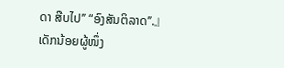ດາ ສືບໄປ’’ “ອົງສັນຕິລາດ’’.』
ເດັກນ້ອຍຜູ້ໜຶ່ງ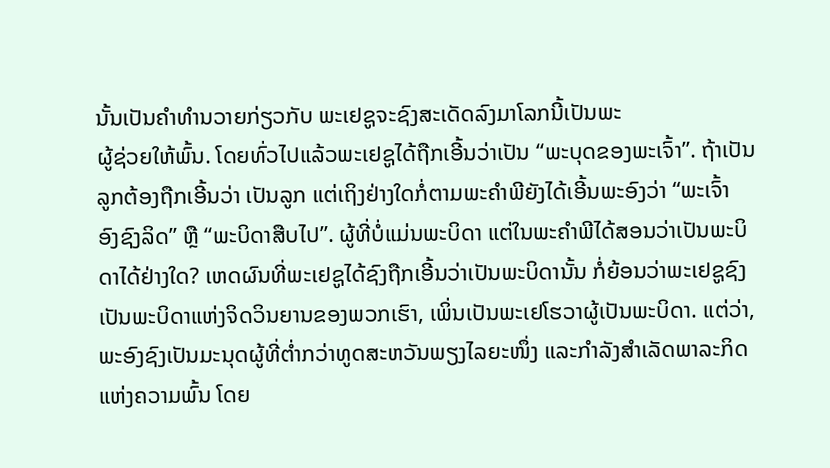ນັ້ນເປັນຄໍາທໍານວາຍກ່ຽວກັບ ພະເຢຊູຈະຊົງສະເດັດລົງມາໂລກນີ້ເປັນພະ
ຜູ້ຊ່ວຍໃຫ້ພົ້ນ. ໂດຍທົ່ວໄປແລ້ວພະເຢຊູໄດ້ຖືກເອີ້ນວ່າເປັນ “ພະບຸດຂອງພະເຈົ້າ”. ຖ້າເປັນ
ລູກຕ້ອງຖືກເອີ້ນວ່າ ເປັນລູກ ແຕ່ເຖິງຢ່າງໃດກໍ່ຕາມພະຄໍາພີຍັງໄດ້ເອີ້ນພະອົງວ່າ “ພະເຈົ້າ
ອົງຊົງລິດ” ຫຼື “ພະບິດາສືບໄປ”. ຜູ້ທີ່ບໍ່ແມ່ນພະບິດາ ແຕ່ໃນພະຄຳພີໄດ້ສອນວ່າເປັນພະບິ
ດາໄດ້ຢ່າງໃດ? ເຫດຜົນທີ່ພະເຢຊູໄດ້ຊົງຖືກເອີ້ນວ່າເປັນພະບິດານັ້ນ ກໍ່ຍ້ອນວ່າພະເຢຊູຊົງ ເປັນພະບິດາແຫ່ງຈິດວິນຍານຂອງພວກເຮົາ, ເພິ່ນເປັນພະເຢໂຮວາຜູ້ເປັນພະບິດາ. ແຕ່ວ່າ, ພະອົງຊົງເປັນມະນຸດຜູ້ທີ່ຕໍ່າກວ່າທູດສະຫວັນພຽງໄລຍະໜຶ່ງ ແລະກຳລັງສຳເລັດພາລະກິດ
ແຫ່ງຄວາມພົ້ນ ໂດຍ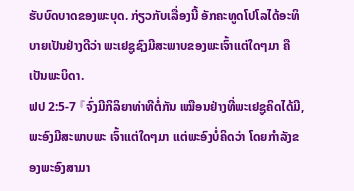ຮັບບົດບາດຂອງພະບຸດ. ກ່ຽວກັບເລື່ອງນີ້ ອັກຄະທູດໂປໂລໄດ້ອະທິ
ບາຍເປັນຢ່າງດີວ່າ ພະເຢຊູຊົງມີສະພາບຂອງພະເຈົ້າແຕ່ໃດໆມາ ຄືເປັນພະບິດາ.
ຟປ 2:5-7 『ຈົ່ງມີກິລິຍາທ່າທີຕໍ່ກັນ ເໝືອນຢ່າງທີ່ພະເຢຊູຄິດໄດ້ມີ, ພະອົງມີສະພາບພະ ເຈົ້າແຕ່ໃດໆມາ ແຕ່ພະອົງບໍ່ຄິດວ່າ ໂດຍກໍາລັງຂອງພະອົງສາມາ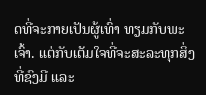ດທີ່ຈະກາຍເປັນຜູ້ເທົ່າ ທຽມກັບພະເຈົ້າ. ແຕ່ກັບເຕັມໃຈທີ່ຈະສະລະທຸກສິ່ງທີ່ຊົງມີ ແລະ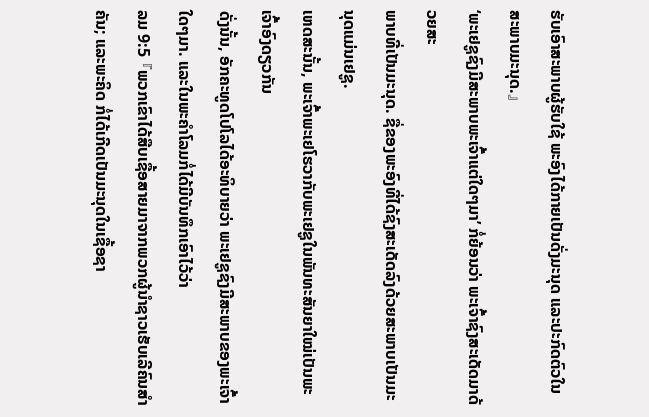ຮັບເອົາສະພາບຜູ້ຮັບໃຊ້ ພະອົງໄດ້ກາຍເປັນດັ່ງມະນຸດ ແລະປະກົດຕົວໃນສະພາບມະນຸດ.』
‘ພະເຢຊູຊົງມີສະພາບພະເຈົ້າແຕ່ໃດໆມາ’ ກໍ່ຍ້ອນວ່າ ພະເຈົ້າຊົງສະເດັດມາດ້ວຍສະ
ພາບທີ່ເປັນມະນຸດ. ຊື່ຂອງພະອົງທີ່ໄດ້ຊົງສະເດັດລົງດ້ວຍສະພາບເປັນມະນຸດແມ່ນເຢຊູ.
ເຫດສະນັ້ນ, ພະເຈົ້າພະເຢໂຮວາກັບພະເຢຊູໃນພັນທະສັນຍາໃໝ່ເປັນພະເຈົ້າອົງດຽວກັນ
ດັ່ງນັ້ນ, ອັກຄະທູດໂປໂລໄດ້ອະທິບາຍວ່າ ພະເຢຊູຊົງມີສະພາບຂອງພະເຈົ້າໃດໆມາ. ແລະໃນພະຄໍາໂລມກໍ່ໄດ້ມີບັນທຶກເອົາໄວ້ວ່າ
ລມ 9:5 『ພວກເຂົາໄດ້ສືບເຊື້ອສາຍມາຈາກພວກຜູ້ນໍາຊາວເຮັບເລີຄົນສໍາຄັນ; ແລະພະຄິດ ກໍ່ໄດ້ເກີດເປັນມະນຸດໃນເຊື້ອຊາ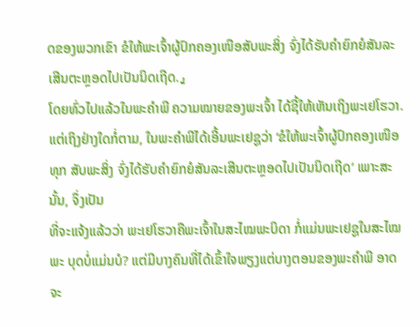ດຂອງພວກເຂົາ ຂໍໃຫ້ພະເຈົ້າຜູ້ປົກຄອງເໜືອສັບພະສິ່ງ ຈົ່ງໄດ້ຮັບຄໍາຍົກຍໍສັນລະເສີນຕະຫຼອດໄປເປັນນິດເຖີດ.』
ໂດຍທົ່ວໄປແລ້ວໃນພະຄໍາພີ ຄວາມໝາຍຂອງພະເຈົ້າ ໄດ້ຊີ້ໃຫ້ເຫັນເຖິງພະເຢໂຮວາ. ແຕ່ເຖິງຢ່າງໃດກໍ່ຕາມ, ໃນພະຄໍາພີໄດ້ເອີ້ນພະເຢຊູວ່າ ‘ຂໍໃຫ້ພະເຈົ້າຜູ້ປົກຄອງເໜືອທຸກ ສັບພະສິ່ງ ຈົ່ງໄດ້ຮັບຄໍາຍົກຍໍສັນລະເສີນຕະຫຼອດໄປເປັນນິດເຖີດ’ ເພາະສະນັ້ນ, ຈຶ່ງເປັນ
ທີ່ຈະແຈ້ງແລ້ວວ່າ ພະເຢໂຮວາຄືພະເຈົ້າໃນສະໄໝພະບິດາ ກໍ່ແມ່ນພະເຢຊູໃນສະໄໝພະ ບຸດບໍ່ແມ່ນບໍ? ແຕ່ມີບາງຄົນທີ່ໄດ້ເຂົ້າໃຈພຽງແຕ່ບາງຕອນຂອງພະຄໍາພີ ອາດຈະ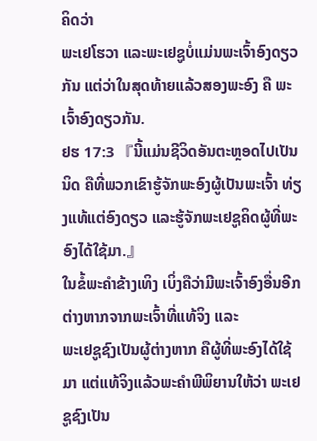ຄິດວ່າ
ພະເຢໂຮວາ ແລະພະເຢຊູບໍ່ແມ່ນພະເຈົ້າອົງດຽວກັນ ແຕ່ວ່າໃນສຸດທ້າຍແລ້ວສອງພະອົງ ຄື ພະເຈົ້າອົງດຽວກັນ.
ຢຮ 17:3 『ນີ້ແມ່ນຊີວິດອັນຕະຫຼອດໄປເປັນນິດ ຄືທີ່ພວກເຂົາຮູ້ຈັກພະອົງຜູ້ເປັນພະເຈົ້າ ທ່ຽງແທ້ແຕ່ອົງດຽວ ແລະຮູ້ຈັກພະເຢຊູຄິດຜູ້ທີ່ພະອົງໄດ້ໃຊ້ມາ.』
ໃນຂໍ້ພະຄໍາຂ້າງເທິງ ເບິ່ງຄືວ່າມີພະເຈົ້າອົງອື່ນອີກຕ່າງຫາກຈາກພະເຈົ້າທີ່ແທ້ຈິງ ແລະ
ພະເຢຊູຊົງເປັນຜູ້ຕ່າງຫາກ ຄືຜູ້ທີ່ພະອົງໄດ້ໃຊ້ມາ ແຕ່ແທ້ຈິງແລ້ວພະຄໍາພີພິຍານໃຫ້ວ່າ ພະເຢຊູຊົງເປັນ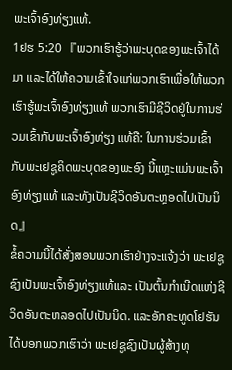ພະເຈົ້າອົງທ່ຽງແທ້.
1ຢຮ 5:20 『ພວກເຮົາຮູ້ວ່າພະບຸດຂອງພະເຈົ້າໄດ້ມາ ແລະໄດ້ໃຫ້ຄວາມເຂົ້າໃຈແກ່ພວກເຮົາເພື່ອໃຫ້ພວກເຮົາຮູ້ພະເຈົ້າອົງທ່ຽງແທ້ ພວກເຮົາມີຊີວິດຢູ່ໃນການຮ່ວມເຂົ້າກັບພະເຈົ້າອົງທ່ຽງ ແທ້ຄື: ໃນການຮ່ວມເຂົ້າກັບພະເຢຊູຄິດພະບຸດຂອງພະອົງ ນີ້ແຫຼະແມ່ນພະເຈົ້າອົງທ່ຽງແທ້ ແລະທັງເປັນຊີວິດອັນຕະຫຼອດໄປເປັນນິດ』
ຂໍ້ຄວາມນີ້ໄດ້ສັ່ງສອນພວກເຮົາຢ່າງຈະແຈ້ງວ່າ ພະເຢຊູຊົງເປັນພະເຈົ້າອົງທ່ຽງແທ້ແລະ ເປັນຕົ້ນກຳເນີດແຫ່ງຊີວິດອັນຕະຫລອດໄປເປັນນິດ. ແລະອັກຄະທູດໂຢຮັນໄດ້ບອກພວກເຮົາວ່າ ພະເຢຊູຊົງເປັນຜູ້ສ້າງທຸ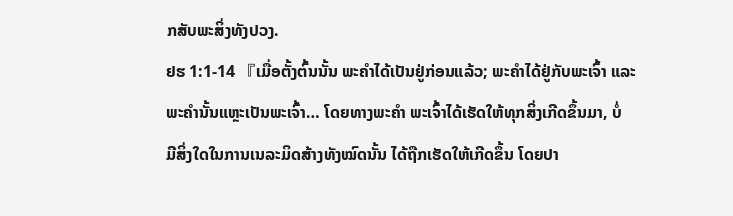ກສັບພະສິ່ງທັງປວງ.
ຢຮ 1:1-14 『ເມື່ອຕັ້ງຕົ້ນນັ້ນ ພະຄໍາໄດ້ເປັນຢູ່ກ່ອນແລ້ວ; ພະຄໍາໄດ້ຢູ່ກັບພະເຈົ້າ ແລະ
ພະຄໍານັ້ນແຫຼະເປັນພະເຈົ້າ… ໂດຍທາງພະຄໍາ ພະເຈົ້າໄດ້ເຮັດໃຫ້ທຸກສິ່ງເກີດຂຶ້ນມາ, ບໍ່
ມີສິ່ງໃດໃນການເນລະມິດສ້າງທັງໝົດນັ້ນ ໄດ້ຖືກເຮັດໃຫ້ເກີດຂຶ້ນ ໂດຍປາ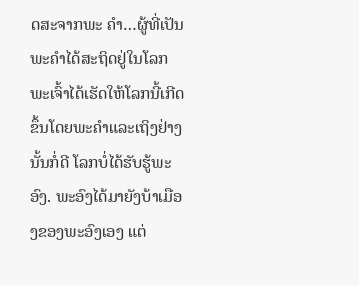ດສະຈາກພະ ຄໍາ…ຜູ້ທີ່ເປັນພະຄໍາໄດ້ສະຖິດຢູ່ໃນໂລກ ພະເຈົ້າໄດ້ເຮັດໃຫ້ໂລກນີ້ເກີດຂຶ້ນໂດຍພະຄໍາແລະເຖິງຢ່າງນັ້ນກໍ່ດີ ໂລກບໍ່ໄດ້ຮັບຮູ້ພະອົງ. ພະອົງໄດ້ມາຍັງບ້າເມືອງຂອງພະອົງເອງ ແຕ່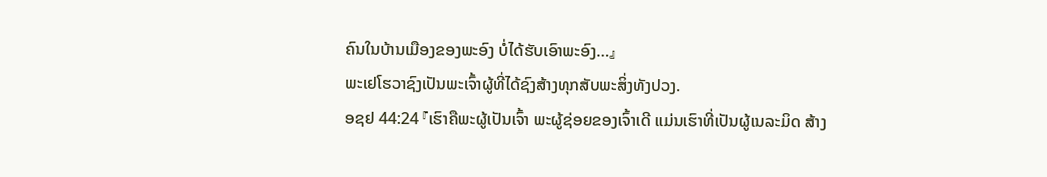ຄົນໃນບ້ານເມືອງຂອງພະອົງ ບໍ່ໄດ້ຮັບເອົາພະອົງ…』
ພະເຢໂຮວາຊົງເປັນພະເຈົ້າຜູ້ທີ່ໄດ້ຊົງສ້າງທຸກສັບພະສິ່ງທັງປວງ.
ອຊຢ 44:24 『ເຮົາຄືພະຜູ້ເປັນເຈົ້າ ພະຜູ້ຊ່ອຍຂອງເຈົ້າເດີ ແມ່ນເຮົາທີ່ເປັນຜູ້ເນລະມິດ ສ້າງ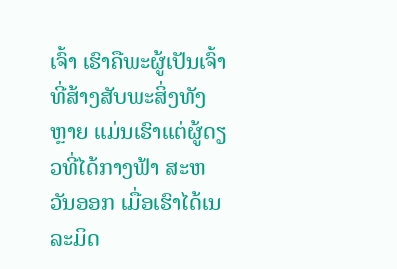ເຈົ້າ ເຮົາຄືພະຜູ້ເປັນເຈົ້າທີ່ສ້າງສັບພະສິ່ງທັງຫຼາຍ ແມ່ນເຮົາແຕ່ຜູ້ດຽວທີ່ໄດ້ກາງຟ້າ ສະຫວັນອອກ ເມື່ອເຮົາໄດ້ເນລະມິດ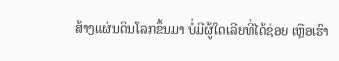ສ້າງແຜ່ນດິນໂລກຂຶ້ນມາ ບໍ່ມີຜູ້ໃດເລີຍທີ່ໄດ້ຊ່ອຍ ເຫຼືອເຮົາ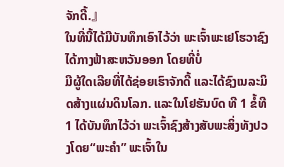ຈັກດີ້.』
ໃນທີ່ນີ້ໄດ້ມີບັນທຶກເອົາໄວ້ວ່າ ພະເຈົ້າພະເຢໂຮວາຊົງໄດ້ກາງຟ້າສະຫວັນອອກ ໂດຍທີ່ບໍ່
ມີຜູ້ໃດເລີຍທີ່ໄດ້ຊ່ອຍເຮົາຈັກດີ້ ແລະໄດ້ຊົງເນລະມິດສ້າງແຜ່ນດິນໂລກ. ແລະໃນໂຢຮັນບົດ ທີ 1 ຂໍ້ທີ 1 ໄດ້ບັນທຶກໄວ້ວ່າ ພະເຈົ້າຊົງສ້າງສັບພະສິ່ງທັງປວງໂດຍ“ພະຄຳ” ພະເຈົ້າໃນ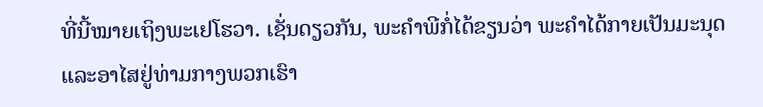ທີ່ນີ້ໝາຍເຖິງພະເຢໂຮວາ. ເຊັ່ນດຽວກັນ, ພະຄໍາພີກໍ່ໄດ້ຂຽນວ່າ ພະຄໍາໄດ້ກາຍເປັນມະນຸດ
ແລະອາໄສຢູ່ທ່າມກາງພວກເຮົາ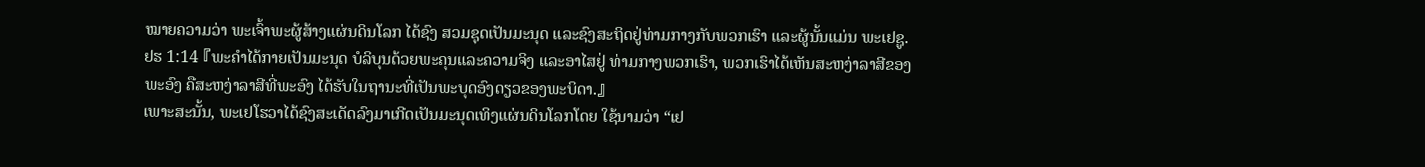ໝາຍຄວາມວ່າ ພະເຈົ້າພະຜູ້ສ້າງແຜ່ນດິນໂລກ ໄດ້ຊົງ ສວມຊຸດເປັນມະນຸດ ແລະຊົງສະຖິດຢູ່ທ່າມກາງກັບພວກເຮົາ ແລະຜູ້ນັ້ນແມ່ນ ພະເຢຊູ.
ຢຮ 1:14 『ພະຄໍາໄດ້ກາຍເປັນມະນຸດ ບໍລິບຸນດ້ວຍພະຄຸນແລະຄວາມຈິງ ແລະອາໄສຢູ່ ທ່າມກາງພວກເຮົາ, ພວກເຮົາໄດ້ເຫັນສະຫງ່າລາສີຂອງພະອົງ ຄືສະຫງ່າລາສີທີ່ພະອົງ ໄດ້ຮັບໃນຖານະທີ່ເປັນພະບຸດອົງດຽວຂອງພະບິດາ.』
ເພາະສະນັ້ນ, ພະເຢໂຮວາໄດ້ຊົງສະເດັດລົງມາເກີດເປັນມະນຸດເທິງແຜ່ນດິນໂລກໂດຍ ໃຊ້ນາມວ່າ “ເຢ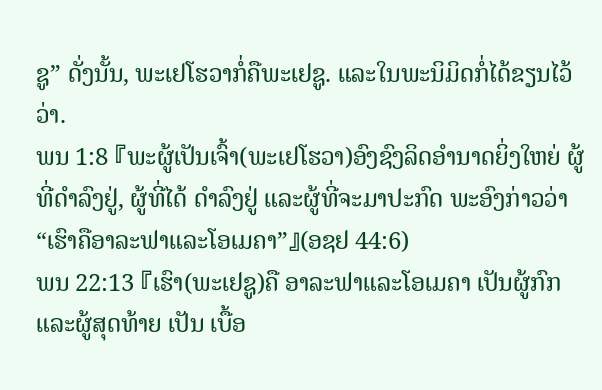ຊູ” ດັ່ງນັ້ນ, ພະເຢໂຮວາກໍ່ຄືພະເຢຊູ. ແລະໃນພະນິມິດກໍ່ໄດ້ຂຽນໄວ້ວ່າ.
ພນ 1:8 『ພະຜູ້ເປັນເຈົ້າ(ພະເຢໂຮວາ)ອົງຊົງລິດອໍານາດຍິ່ງໃຫຍ່ ຜູ້ທີ່ດໍາລົງຢູ່, ຜູ້ທີ່ໄດ້ ດໍາລົງຢູ່ ແລະຜູ້ທີ່ຈະມາປະກົດ ພະອົງກ່າວວ່າ “ເຮົາຄືອາລະຟາແລະໂອເມຄາ”』(ອຊຢ 44:6)
ພນ 22:13 『ເຮົາ(ພະເຢຊູ)ຄື ອາລະຟາແລະໂອເມຄາ ເປັນຜູ້ກົກແລະຜູ້ສຸດທ້າຍ ເປັນ ເບື້ອ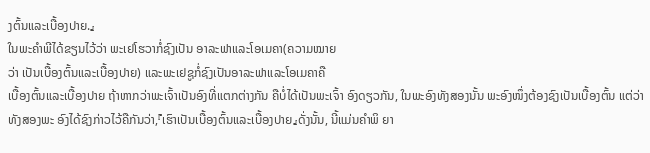ງຕົ້ນແລະເບື້ອງປາຍ.』
ໃນພະຄໍາພີໄດ້ຂຽນໄວ້ວ່າ ພະເຢໂຮວາກໍ່ຊົງເປັນ ອາລະຟາແລະໂອເມຄາ(ຄວາມໝາຍ
ວ່າ ເປັນເບື້ອງຕົ້ນແລະເບື້ອງປາຍ) ແລະພະເຢຊູກໍ່ຊົງເປັນອາລະຟາແລະໂອເມຄາຄື
ເບື້ອງຕົ້ນແລະເບື້ອງປາຍ ຖ້າຫາກວ່າພະເຈົ້າເປັນອົງທີ່ແຕກຕ່າງກັນ ຄືບໍ່ໄດ້ເປັນພະເຈົ້າ ອົງດຽວກັນ, ໃນພະອົງທັງສອງນັ້ນ ພະອົງໜຶ່ງຕ້ອງຊົງເປັນເບື້ອງຕົ້ນ ແຕ່ວ່າທັງສອງພະ ອົງໄດ້ຊົງກ່າວໄວ້ຄືກັນວ່າ,『ເຮົາເປັນເບື້ອງຕົ້ນແລະເບື້ອງປາຍ』ດັ່ງນັ້ນ, ນີ້ແມ່ນຄຳພິ ຍາ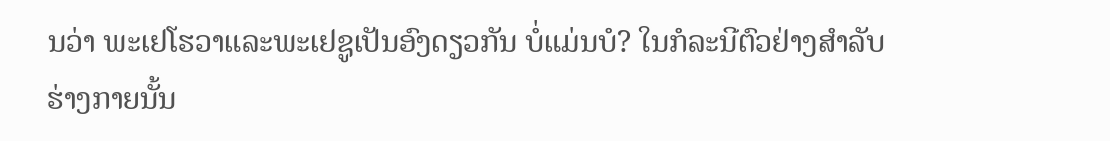ນວ່າ ພະເຢໂຮວາແລະພະເຢຊູເປັນອົງດຽວກັນ ບໍ່ແມ່ນບໍ? ໃນກໍລະນີຕົວຢ່າງສຳລັບ
ຮ່າງກາຍນັ້ນ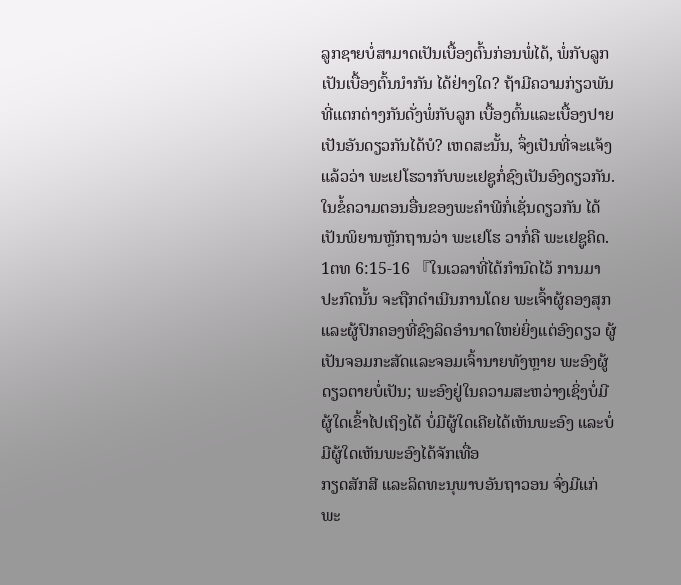ລູກຊາຍບໍ່ສາມາດເປັນເບື້ອງຕົ້ນກ່ອນພໍ່ໄດ້, ພໍ່ກັບລູກເປັນເບື້ອງຕົ້ນນຳກັນ ໄດ້ຢ່າງໃດ? ຖ້າມີຄວາມກ່ຽວພັນທີ່ແຕກຕ່າງກັນດັ່ງພໍ່ກັບລູກ ເບື້ອງຕົ້ນແລະເບື້ອງປາຍ
ເປັນອັນດຽວກັນໄດ້ບໍ? ເຫດສະນັ້ນ, ຈຶ່ງເປັນທີ່ຈະແຈ້ງແລ້ວວ່າ ພະເຢໂຮວາກັບພະເຢຊູກໍ່ຊົງເປັນອົງດຽວກັນ.
ໃນຂໍ້ຄວາມຕອນອື່ນຂອງພະຄໍາພີກໍ່ເຊັ່ນດຽວກັນ ໄດ້ເປັນພິຍານຫຼັກຖານວ່າ ພະເຢໂຮ ວາກໍ່ຄື ພະເຢຊູຄິດ.
1ຕທ 6:15-16 『ໃນເວລາທີ່ໄດ້ກໍານົດໄວ້ ການມາປະກົດນັ້ນ ຈະຖືກດໍາເນີນການໂດຍ ພະເຈົ້າຜູ້ຄອງສຸກແລະຜູ້ປົກຄອງທີ່ຊົງລິດອໍານາດໃຫຍ່ຍິ່ງແຕ່ອົງດຽວ ຜູ້ເປັນຈອມກະສັດແລະຈອມເຈົ້ານາຍທັງຫຼາຍ ພະອົງຜູ້ດຽວຕາຍບໍ່ເປັນ; ພະອົງຢູ່ໃນຄວາມສະຫວ່າງເຊິ່ງບໍ່ມີຜູ້ໃດເຂົ້າໄປເຖິງໄດ້ ບໍ່ມີຜູ້ໃດເຄີຍໄດ້ເຫັນພະອົງ ແລະບໍ່ມີຜູ້ໃດເຫັນພະອົງໄດ້ຈັກເທື່ອ
ກຽດສັກສີ ແລະລິດທະນຸພາບອັນຖາວອນ ຈົ່ງມີແກ່ພະ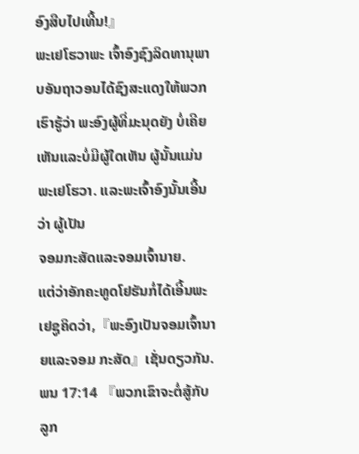ອົງສືບໄປເທີ້ນ!』
ພະເຢໂຮວາພະ ເຈົ້າອົງຊົງລິດທານຸພາບອັນຖາວອນໄດ້ຊົງສະແດງໃຫ້ພວກເຮົາຮູ້ວ່າ ພະອົງຜູ້ທີ່ມະນຸດຍັງ ບໍ່ເຄີຍເຫັນແລະບໍ່ມີຜູ້ໃດເຫັນ ຜູ້ນັ້ນແມ່ນພະເຢໂຮວາ. ແລະພະເຈົ້າອົງນັ້ນເອີ້ນວ່າ ຜູ້ເປັນ
ຈອມກະສັດແລະຈອມເຈົ້ານາຍ.
ແຕ່ວ່າອັກຄະທູດໂຢຮັນກໍ່ໄດ້ເອີ້ນພະເຢຊູຄິດວ່າ,『ພະອົງເປັນຈອມເຈົ້ານາຍແລະຈອມ ກະສັດ』ເຊັ່ນດຽວກັນ.
ພນ 17:14 『ພວກເຂົາຈະຕໍ່ສູ້ກັບລູກ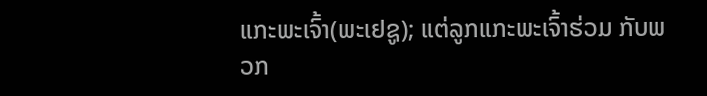ແກະພະເຈົ້າ(ພະເຢຊູ); ແຕ່ລູກແກະພະເຈົ້າຮ່ວມ ກັບພວກ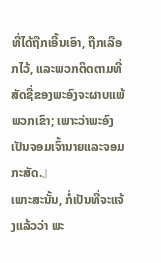ທີ່ໄດ້ຖືກເອີ້ນເອົາ, ຖືກເລືອກໄວ້, ແລະພວກຕິດຕາມທີ່ສັດຊື່ຂອງພະອົງຈະຜາບແພ້ພວກເຂົາ; ເພາະວ່າພະອົງເປັນຈອມເຈົ້ານາຍແລະຈອມກະສັດ.』
ເພາະສະນັ້ນ, ກໍ່ເປັນທີ່ຈະແຈ້ງແລ້ວວ່າ ພະ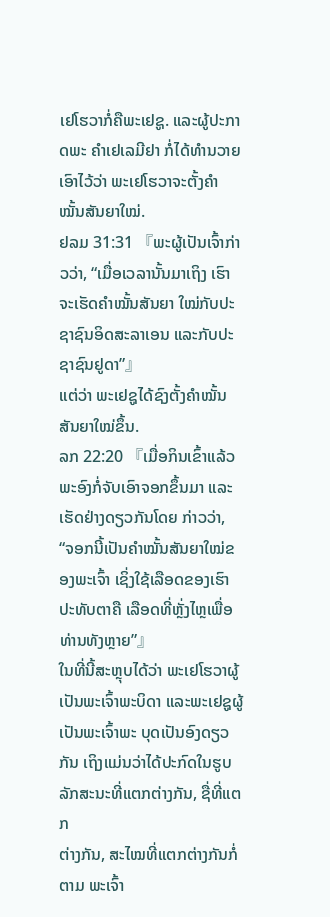ເຢໂຮວາກໍ່ຄືພະເຢຊູ. ແລະຜູ້ປະກາດພະ ຄໍາເຢເລມີຢາ ກໍ່ໄດ້ທໍານວາຍເອົາໄວ້ວ່າ ພະເຢໂຮວາຈະຕັ້ງຄໍາໝັ້ນສັນຍາໃໝ່.
ຢລມ 31:31 『ພະຜູ້ເປັນເຈົ້າກ່າວວ່າ, “ເມື່ອເວລານັ້ນມາເຖິງ ເຮົາຈະເຮັດຄໍາໝັ້ນສັນຍາ ໃໝ່ກັບປະຊາຊົນອິດສະລາເອນ ແລະກັບປະຊາຊົນຢູດາ”』
ແຕ່ວ່າ ພະເຢຊູໄດ້ຊົງຕັ້ງຄໍາໝັ້ນສັນຍາໃໝ່ຂຶ້ນ.
ລກ 22:20 『ເມື່ອກິນເຂົ້າແລ້ວພະອົງກໍ່ຈັບເອົາຈອກຂຶ້ນມາ ແລະເຮັດຢ່າງດຽວກັນໂດຍ ກ່າວວ່າ, “ຈອກນີ້ເປັນຄໍາໝັ້ນສັນຍາໃໝ່ຂອງພະເຈົ້າ ເຊິ່ງໃຊ້ເລືອດຂອງເຮົາປະທັບຕາຄື ເລືອດທີ່ຫຼັ່ງໄຫຼເພື່ອທ່ານທັງຫຼາຍ”』
ໃນທີ່ນີ້ສະຫຼຸບໄດ້ວ່າ ພະເຢໂຮວາຜູ້ເປັນພະເຈົ້າພະບິດາ ແລະພະເຢຊູຜູ້ເປັນພະເຈົ້າພະ ບຸດເປັນອົງດຽວກັນ ເຖິງແມ່ນວ່າໄດ້ປະກົດໃນຮູບລັກສະນະທີ່ແຕກຕ່າງກັນ, ຊື່ທີ່ແຕກ
ຕ່າງກັນ, ສະໄໝທີ່ແຕກຕ່າງກັນກໍ່ຕາມ ພະເຈົ້າ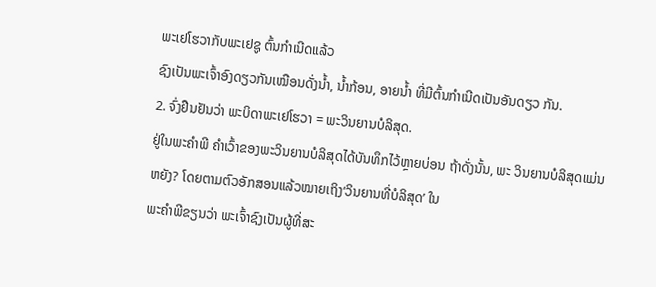ພະເຢໂຮວາກັບພະເຢຊູ ຕົ້ນກຳເນີດແລ້ວ
ຊົງເປັນພະເຈົ້າອົງດຽວກັນເໝືອນດັ່ງນໍ້າ, ນໍ້າກ້ອນ, ອາຍນໍ້າ ທີ່ມີຕົ້ນກຳເນີດເປັນອັນດຽວ ກັນ.
2. ຈົ່ງຢືນຢັນວ່າ ພະບິດາພະເຢໂຮວາ = ພະວິນຍານບໍລິສຸດ.
ຢູ່ໃນພະຄໍາພີ ຄຳເວົ້າຂອງພະວິນຍານບໍລິສຸດໄດ້ບັນທຶກໄວ້ຫຼາຍບ່ອນ ຖ້າດັ່ງນັ້ນ, ພະ ວິນຍານບໍລິສຸດແມ່ນຫຍັງ? ໂດຍຕາມຕົວອັກສອນແລ້ວໝາຍເຖິງ‘ວິນຍານທີ່ບໍລິສຸດ’ ໃນ
ພະຄໍາພີຂຽນວ່າ ພະເຈົ້າຊົງເປັນຜູ້ທີ່ສະ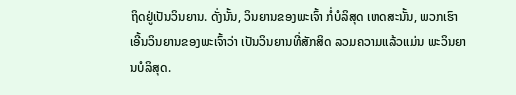ຖິດຢູ່ເປັນວິນຍານ. ດັ່ງນັ້ນ, ວິນຍານຂອງພະເຈົ້າ ກໍ່ບໍລິສຸດ ເຫດສະນັ້ນ, ພວກເຮົາເອີ້ນວິນຍານຂອງພະເຈົ້າວ່າ ເປັນວິນຍານທີ່ສັກສິດ ລວມຄວາມແລ້ວແມ່ນ ພະວິນຍານບໍລິສຸດ.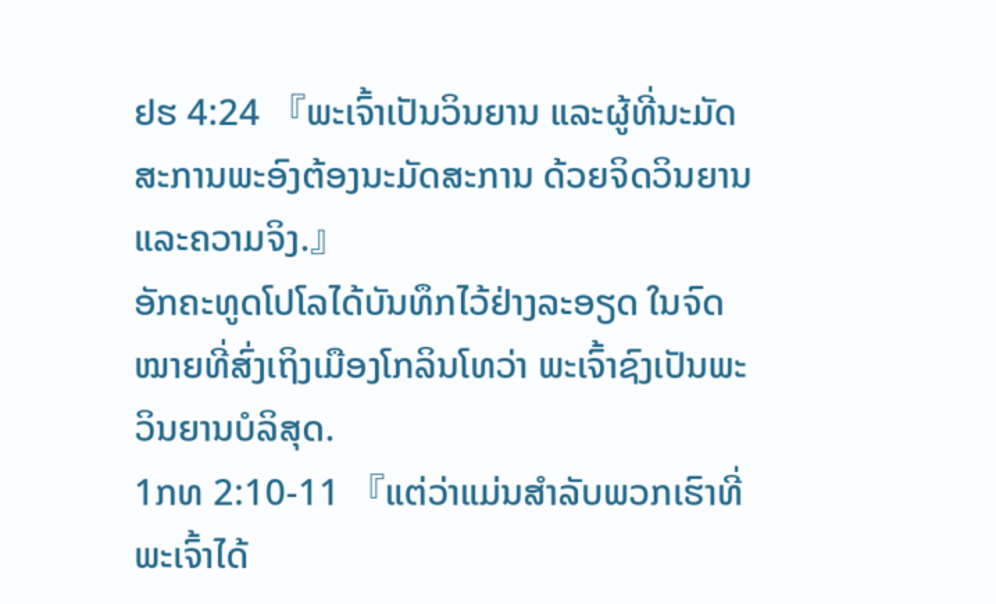ຢຮ 4:24 『ພະເຈົ້າເປັນວິນຍານ ແລະຜູ້ທີ່ນະມັດສະການພະອົງຕ້ອງນະມັດສະການ ດ້ວຍຈິດວິນຍານແລະຄວາມຈິງ.』
ອັກຄະທູດໂປໂລໄດ້ບັນທຶກໄວ້ຢ່າງລະອຽດ ໃນຈົດໝາຍທີ່ສົ່ງເຖິງເມືອງໂກລິນໂທວ່າ ພະເຈົ້າຊົງເປັນພະວິນຍານບໍລິສຸດ.
1ກທ 2:10-11 『ແຕ່ວ່າແມ່ນສໍາລັບພວກເຮົາທີ່ພະເຈົ້າໄດ້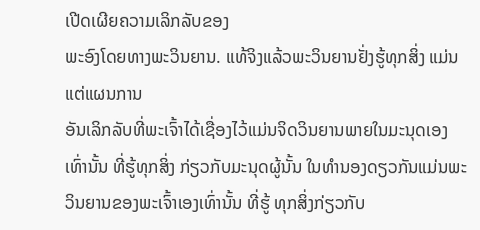ເປີດເຜີຍຄວາມເລິກລັບຂອງ
ພະອົງໂດຍທາງພະວິນຍານ. ແທ້ຈິງແລ້ວພະວິນຍານຢັ່ງຮູ້ທຸກສິ່ງ ແມ່ນແຕ່ແຜນການ
ອັນເລິກລັບທີ່ພະເຈົ້າໄດ້ເຊື່ອງໄວ້ແມ່ນຈິດວິນຍານພາຍໃນມະນຸດເອງເທົ່ານັ້ນ ທີ່ຮູ້ທຸກສິ່ງ ກ່ຽວກັບມະນຸດຜູ້ນັ້ນ ໃນທໍານອງດຽວກັນແມ່ນພະວິນຍານຂອງພະເຈົ້າເອງເທົ່ານັ້ນ ທີ່ຮູ້ ທຸກສິ່ງກ່ຽວກັບ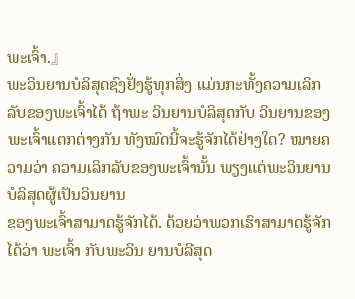ພະເຈົ້າ.』
ພະວິນຍານບໍລິສຸດຊົງຢັ່ງຮູ້ທຸກສິ່ງ ແມ່ນກະທັ້ງຄວາມເລິກລັບຂອງພະເຈົ້າໄດ້ ຖ້າພະ ວິນຍານບໍລິສຸດກັບ ວິນຍານຂອງພະເຈົ້າແຕກຕ່າງກັນ ທັງໝົດນີ້ຈະຮູ້ຈັກໄດ້ຢ່າງໃດ? ໝາຍຄວາມວ່າ ຄວາມເລິກລັບຂອງພະເຈົ້ານັ້ນ ພຽງແຕ່ພະວິນຍານບໍລິສຸດຜູ້ເປັນວິນຍານ
ຂອງພະເຈົ້າສາມາດຮູ້ຈັກໄດ້. ດ້ວຍວ່າພວກເຮົາສາມາດຮູ້ຈັກໄດ້ວ່າ ພະເຈົ້າ ກັບພະວິນ ຍານບໍລີສຸດ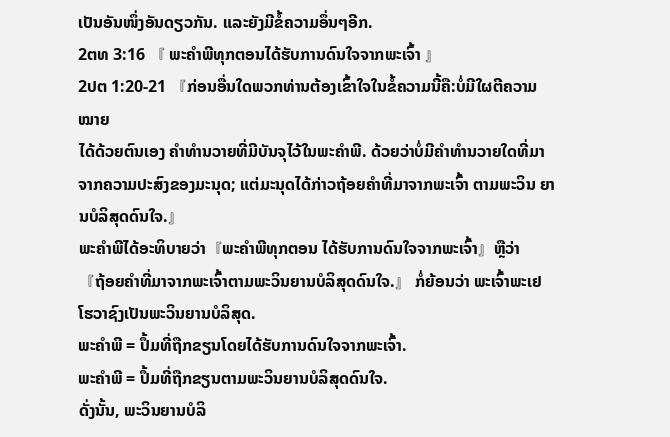ເປັນອັນໜຶ່ງອັນດຽວກັນ. ແລະຍັງມີຂໍ້ຄວາມອຶ່ນໆອີກ.
2ຕທ 3:16 『 ພະຄໍາພີທຸກຕອນໄດ້ຮັບການດົນໃຈຈາກພະເຈົ້າ 』
2ປຕ 1:20-21 『ກ່ອນອື່ນໃດພວກທ່ານຕ້ອງເຂົ້າໃຈໃນຂໍ້ຄວາມນີ້ຄື:ບໍ່ມີໃຜຕີຄວາມໝາຍ
ໄດ້ດ້ວຍຕົນເອງ ຄໍາທໍານວາຍທີ່ມີບັນຈຸໄວ້ໃນພະຄໍາພີ. ດ້ວຍວ່າບໍ່ມີຄໍາທໍານວາຍໃດທີ່ມາ ຈາກຄວາມປະສົງຂອງມະນຸດ; ແຕ່ມະນຸດໄດ້ກ່າວຖ້ອຍຄໍາທີ່ມາຈາກພະເຈົ້າ ຕາມພະວິນ ຍານບໍລິສຸດດົນໃຈ.』
ພະຄຳພີໄດ້ອະທິບາຍວ່າ『ພະຄໍາພີທຸກຕອນ ໄດ້ຮັບການດົນໃຈຈາກພະເຈົ້າ』ຫຼືວ່າ
『ຖ້ອຍຄໍາທີ່ມາຈາກພະເຈົ້າຕາມພະວິນຍານບໍລິສຸດດົນໃຈ.』 ກໍ່ຍ້ອນວ່າ ພະເຈົ້າພະເຢ
ໂຮວາຊົງເປັນພະວິນຍານບໍລິສຸດ.
ພະຄໍາພີ = ປຶ້ມທີ່ຖືກຂຽນໂດຍໄດ້ຮັບການດົນໃຈຈາກພະເຈົ້າ.
ພະຄໍາພີ = ປຶ້ມທີ່ຖືກຂຽນຕາມພະວິນຍານບໍລິສຸດດົນໃຈ.
ດັ່ງນັ້ນ, ພະວິນຍານບໍລິ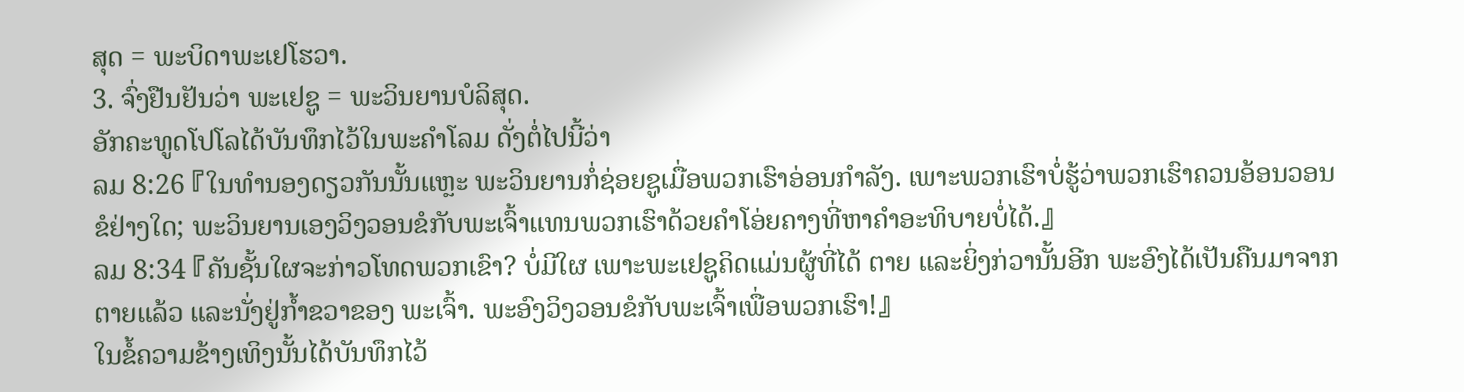ສຸດ = ພະບິດາພະເຢໂຮວາ.
3. ຈົ່ງຢືນຢັນວ່າ ພະເຢຊູ = ພະວິນຍານບໍລິສຸດ.
ອັກຄະທູດໂປໂລໄດ້ບັນທຶກໄວ້ໃນພະຄໍາໂລມ ດັ່ງຕໍ່ໄປນີ້ວ່າ
ລມ 8:26 『ໃນທໍານອງດຽວກັນນັ້ນແຫຼະ ພະວິນຍານກໍ່ຊ່ອຍຊູເມື່ອພວກເຮົາອ່ອນກຳລັງ. ເພາະພວກເຮົາບໍ່ຮູ້ວ່າພວກເຮົາຄວນອ້ອນວອນຂໍຢ່າງໃດ; ພະວິນຍານເອງວິງວອນຂໍກັບພະເຈົ້າແທນພວກເຮົາດ້ວຍຄໍາໂອ່ຍຄາງທີ່ຫາຄໍາອະທິບາຍບໍ່ໄດ້.』
ລມ 8:34 『ຄັນຊັ້ນໃຜຈະກ່າວໂທດພວກເຂົາ? ບໍ່ມີໃຜ ເພາະພະເຢຊູຄິດແມ່ນຜູ້ທີ່ໄດ້ ຕາຍ ແລະຍິ່ງກ່ວານັ້ນອີກ ພະອົງໄດ້ເປັນຄືນມາຈາກຕາຍແລ້ວ ແລະນັ່ງຢູ່ກໍ້າຂວາຂອງ ພະເຈົ້າ. ພະອົງວິງວອນຂໍກັບພະເຈົ້າເພື່ອພວກເຮົາ!』
ໃນຂໍ້ຄວາມຂ້າງເທິງນັ້ນໄດ້ບັນທຶກໄວ້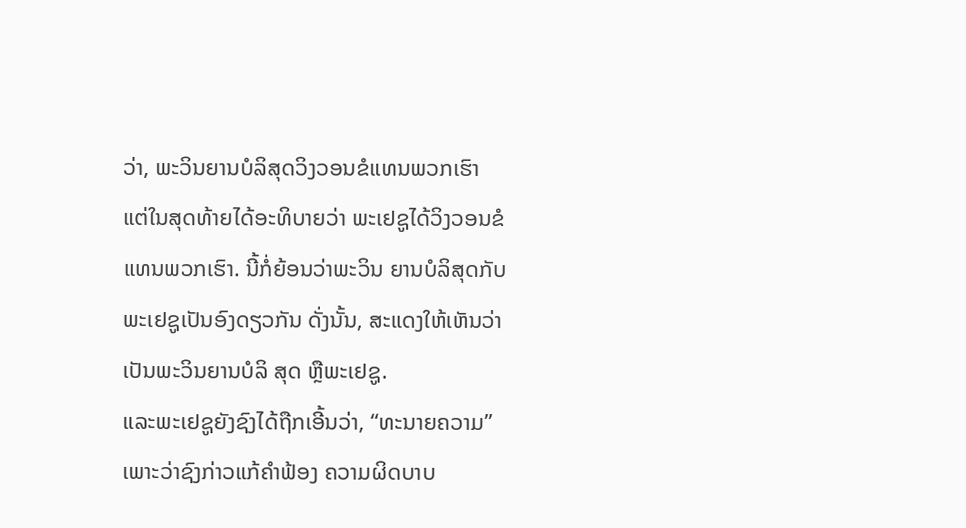ວ່າ, ພະວິນຍານບໍລິສຸດວິງວອນຂໍແທນພວກເຮົາ
ແຕ່ໃນສຸດທ້າຍໄດ້ອະທິບາຍວ່າ ພະເຢຊູໄດ້ວິງວອນຂໍແທນພວກເຮົາ. ນີ້ກໍ່ຍ້ອນວ່າພະວິນ ຍານບໍລິສຸດກັບພະເຢຊູເປັນອົງດຽວກັນ ດັ່ງນັ້ນ, ສະແດງໃຫ້ເຫັນວ່າເປັນພະວິນຍານບໍລິ ສຸດ ຫຼືພະເຢຊູ.
ແລະພະເຢຊູຍັງຊົງໄດ້ຖືກເອີ້ນວ່າ, “ທະນາຍຄວາມ” ເພາະວ່າຊົງກ່າວແກ້ຄຳຟ້ອງ ຄວາມຜິດບາບ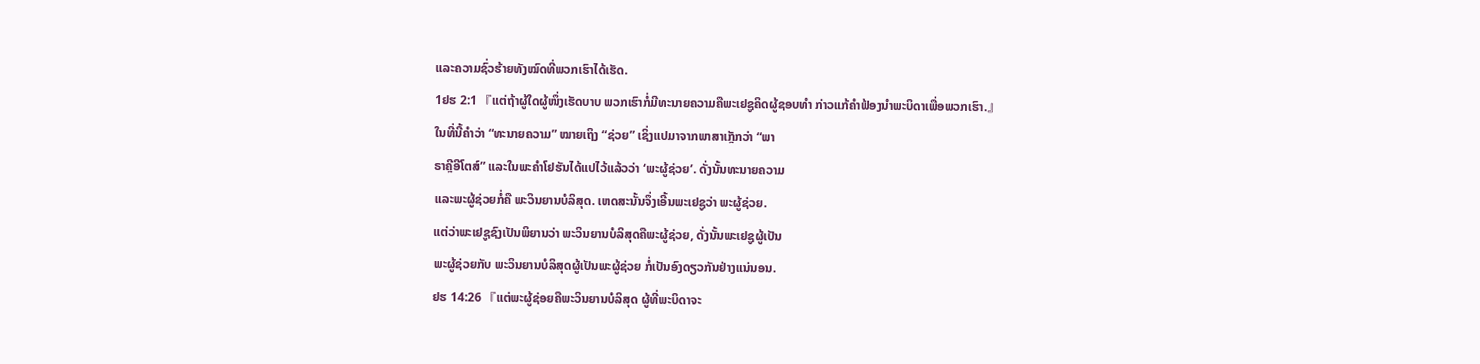ແລະຄວາມຊົ່ວຮ້າຍທັງໝົດທີ່ພວກເຮົາໄດ້ເຮັດ.
1ຢຮ 2:1 『ແຕ່ຖ້າຜູ້ໃດຜູ້ໜຶ່ງເຮັດບາບ ພວກເຮົາກໍ່ມີທະນາຍຄວາມຄືພະເຢຊູຄິດຜູ້ຊອບທໍາ ກ່າວແກ້ຄໍາຟ້ອງນໍາພະບິດາເພື່ອພວກເຮົາ.』
ໃນທີ່ນີ້ຄໍາວ່າ “ທະນາຍຄວາມ” ໝາຍເຖິງ “ຊ່ວຍ” ເຊິ່ງແປມາຈາກພາສາເກຼັກວ່າ “ພາ
ຣາຄຼີອີໂຕສ໌” ແລະໃນພະຄໍາໂຢຮັນໄດ້ແປໄວ້ແລ້ວວ່າ ‘ພະຜູ້ຊ່ວຍ’. ດັ່ງນັ້ນທະນາຍຄວາມ
ແລະພະຜູ້ຊ່ວຍກໍ່ຄື ພະວິນຍານບໍລິສຸດ. ເຫດສະນັ້ນຈຶ່ງເອີ້ນພະເຢຊູວ່າ ພະຜູ້ຊ່ວຍ.
ແຕ່ວ່າພະເຢຊູຊົງເປັນພິຍານວ່າ ພະວິນຍານບໍລິສຸດຄືພະຜູ້ຊ່ວຍ, ດັ່ງນັ້ນພະເຢຊູຜູ້ເປັນ
ພະຜູ້ຊ່ວຍກັບ ພະວິນຍານບໍລິສຸດຜູ້ເປັນພະຜູ້ຊ່ວຍ ກໍ່ເປັນອົງດຽວກັນຢ່າງແນ່ນອນ.
ຢຮ 14:26 『ແຕ່ພະຜູ້ຊ່ອຍຄືພະວິນຍານບໍລິສຸດ ຜູ້ທີ່ພະບິດາຈະ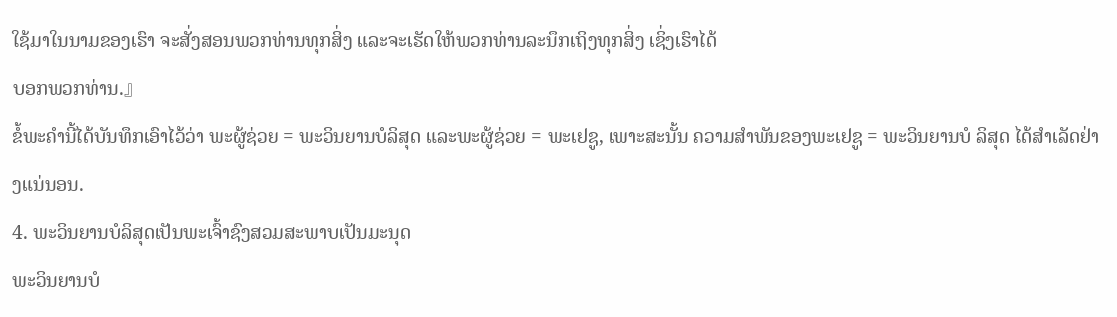ໃຊ້ມາໃນນາມຂອງເຮົາ ຈະສັ່ງສອນພວກທ່ານທຸກສິ່ງ ແລະຈະເຮັດໃຫ້ພວກທ່ານລະນຶກເຖິງທຸກສິ່ງ ເຊິ່ງເຮົາໄດ້
ບອກພວກທ່ານ.』
ຂໍ້ພະຄໍານີ້ໄດ້ບັນທຶກເອົາໄວ້ວ່າ ພະຜູ້ຊ່ວຍ = ພະວິນຍານບໍລິສຸດ ແລະພະຜູ້ຊ່ວຍ = ພະເຢຊູ, ເພາະສະນັ້ນ ຄວາມສໍາພັນຂອງພະເຢຊູ = ພະວິນຍານບໍ ລິສຸດ ໄດ້ສໍາເລັດຢ່າງແນ່ນອນ.
4. ພະວິນຍານບໍລິສຸດເປັນພະເຈົ້າຊົງສວມສະພາບເປັນມະນຸດ
ພະວິນຍານບໍ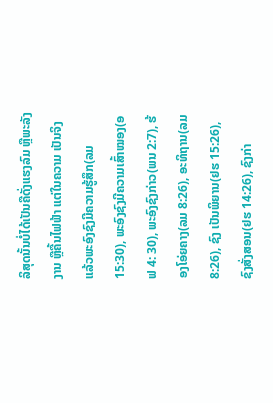ລິສຸດນັ້ນບໍ່ໄດ້ເປັນຄືດັ່ງແຮງລົມ ຫຼືພະລັງງານ ຫຼືຄື້ນໄຟຟ້າ ແຕ່ໃນຄວາມ ເປັນຈິງແລ້ວພະອົງຊົງມີຄວາມຮູ້ສຶກ(ລມ 15:30), ພະອົງຊົງມີຄວາມເສົ້າໝອງ(ອຟ 4: 30), ພະອົງຊົງກ່າວ(ພນ 2:7), ຮ້ອງໂອ່ຍຄາງ(ລມ 8:26), ອະທິຖານ(ລມ 8:26), ຊົງ ເປັນພິຍານ(ຢຮ 15:26), ຊົງສັ່ງສອນ(ຢຮ 14:26), ຊົງກ່າ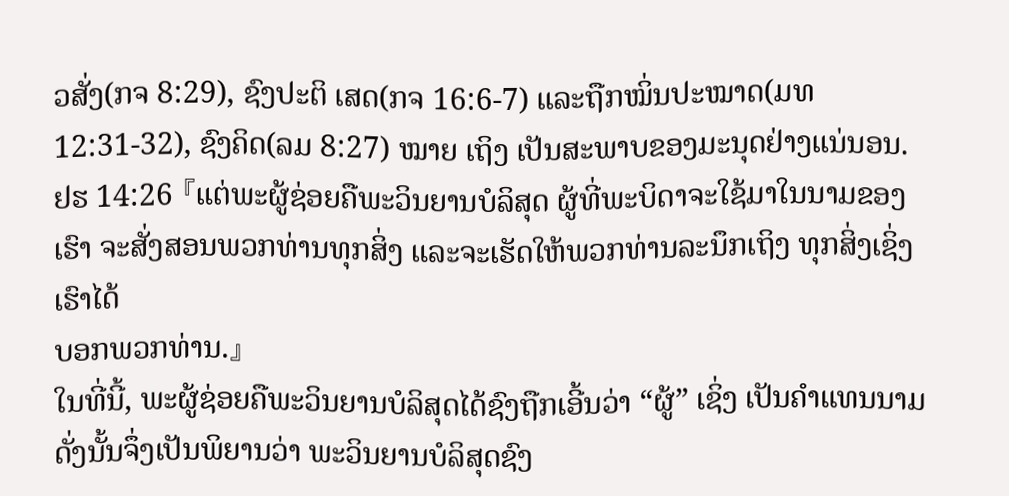ວສັ່ງ(ກຈ 8:29), ຊົງປະຕິ ເສດ(ກຈ 16:6-7) ແລະຖືກໝິ່ນປະໝາດ(ມທ 12:31-32), ຊົງຄິດ(ລມ 8:27) ໝາຍ ເຖິງ ເປັນສະພາບຂອງມະນຸດຢ່າງແນ່ນອນ.
ຢຮ 14:26 『ແຕ່ພະຜູ້ຊ່ອຍຄືພະວິນຍານບໍລິສຸດ ຜູ້ທີ່ພະບິດາຈະໃຊ້ມາໃນນາມຂອງເຮົາ ຈະສັ່ງສອນພວກທ່ານທຸກສິ່ງ ແລະຈະເຮັດໃຫ້ພວກທ່ານລະນຶກເຖິງ ທຸກສິ່ງເຊິ່ງເຮົາໄດ້
ບອກພວກທ່ານ.』
ໃນທີ່ນີ້, ພະຜູ້ຊ່ອຍຄືພະວິນຍານບໍລິສຸດໄດ້ຊົງຖືກເອີ້ນວ່າ “ຜູ້” ເຊິ່ງ ເປັນຄໍາແທນນາມ ດັ່ງນັ້ນຈຶ່ງເປັນພິຍານວ່າ ພະວິນຍານບໍລິສຸດຊົງ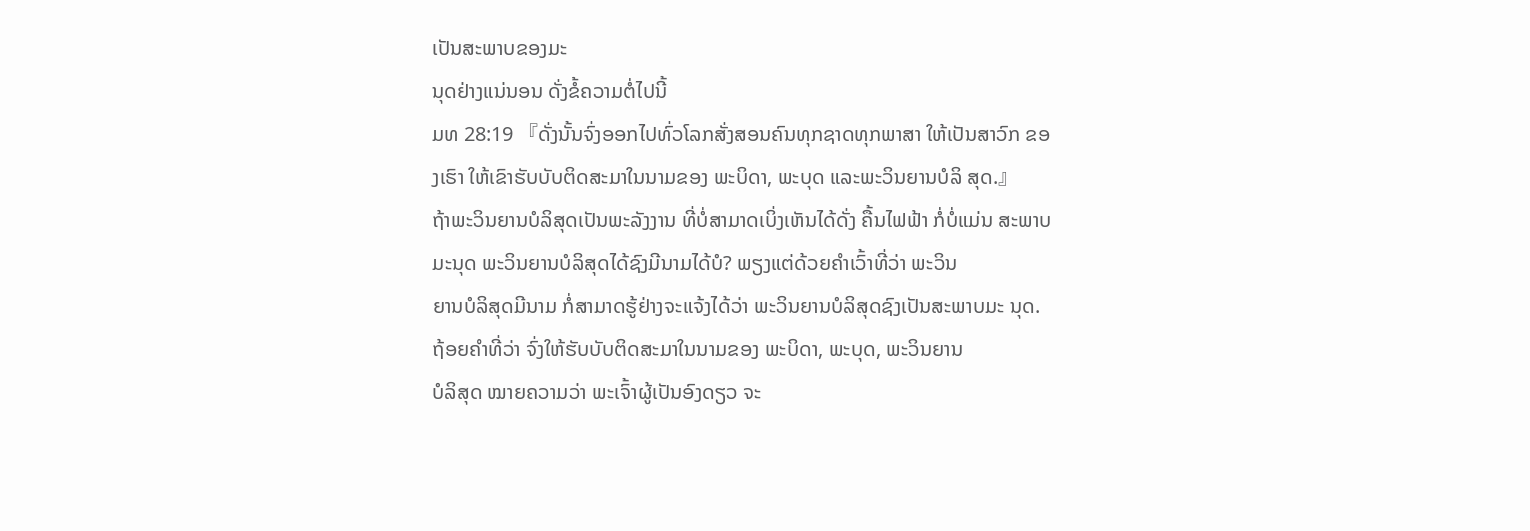ເປັນສະພາບຂອງມະ
ນຸດຢ່າງແນ່ນອນ ດັ່ງຂໍ້ຄວາມຕໍ່ໄປນີ້
ມທ 28:19 『ດັ່ງນັ້ນຈົ່ງອອກໄປທົ່ວໂລກສັ່ງສອນຄົນທຸກຊາດທຸກພາສາ ໃຫ້ເປັນສາວົກ ຂອງເຮົາ ໃຫ້ເຂົາຮັບບັບຕິດສະມາໃນນາມຂອງ ພະບິດາ, ພະບຸດ ແລະພະວິນຍານບໍລິ ສຸດ.』
ຖ້າພະວິນຍານບໍລິສຸດເປັນພະລັງງານ ທີ່ບໍ່ສາມາດເບິ່ງເຫັນໄດ້ດັ່ງ ຄື້ນໄຟຟ້າ ກໍ່ບໍ່ແມ່ນ ສະພາບມະນຸດ ພະວິນຍານບໍລິສຸດໄດ້ຊົງມີນາມໄດ້ບໍ? ພຽງແຕ່ດ້ວຍຄຳເວົ້າທີ່ວ່າ ພະວິນ
ຍານບໍລິສຸດມີນາມ ກໍ່ສາມາດຮູ້ຢ່າງຈະແຈ້ງໄດ້ວ່າ ພະວິນຍານບໍລິສຸດຊົງເປັນສະພາບມະ ນຸດ. ຖ້ອຍຄຳທີ່ວ່າ ຈົ່ງໃຫ້ຮັບບັບຕິດສະມາໃນນາມຂອງ ພະບິດາ, ພະບຸດ, ພະວິນຍານ
ບໍລິສຸດ ໝາຍຄວາມວ່າ ພະເຈົ້າຜູ້ເປັນອົງດຽວ ຈະ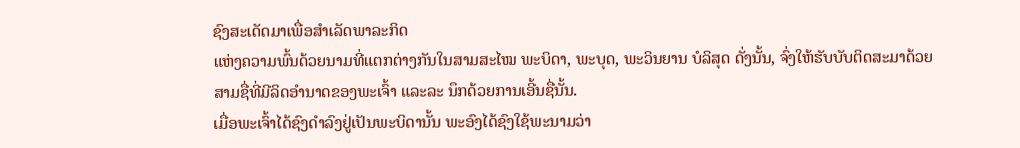ຊົງສະເດັດມາເພື່ອສຳເລັດພາລະກິດ
ແຫ່ງຄວາມພົ້ນດ້ວຍນາມທີ່ແຕກຕ່າງກັນໃນສາມສະໄໝ ພະບິດາ, ພະບຸດ, ພະວິນຍານ ບໍລິສຸດ ດັ່ງນັ້ນ, ຈົ່ງໃຫ້ຮັບບັບຕິດສະມາດ້ວຍສາມຊື່ທີ່ມີລິດອໍານາດຂອງພະເຈົ້າ ແລະລະ ນຶກດ້ວຍການເອີ້ນຊື່ນັ້ນ.
ເມື່ອພະເຈົ້າໄດ້ຊົງດໍາລົງຢູ່ເປັນພະບິດານັ້ນ ພະອົງໄດ້ຊົງໃຊ້ພະນາມວ່າ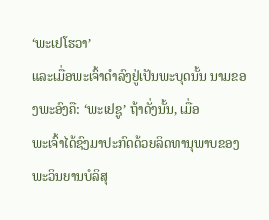‘ພະເຢໂຮວາ’
ແລະເມື່ອພະເຈົ້າດໍາລົງຢູ່ເປັນພະບຸດນັ້ນ ນາມຂອງພະອົງຄື: ‘ພະເຢຊູ’ ຖ້າດັ່ງນັ້ນ, ເມື່ອ
ພະເຈົ້າໄດ້ຊົງມາປະກົດດ້ວຍລິດທານຸພາບຂອງພະວິນຍານບໍລິສຸ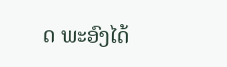ດ ພະອົງໄດ້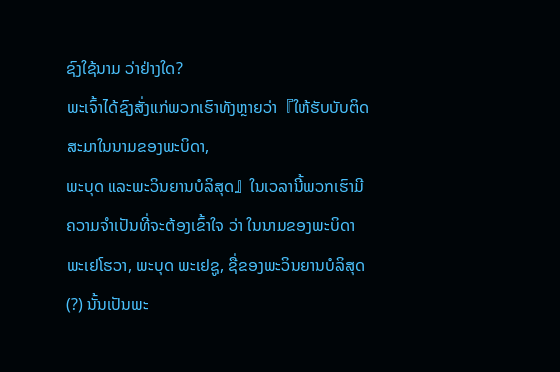ຊົງໃຊ້ນາມ ວ່າຢ່າງໃດ?
ພະເຈົ້າໄດ້ຊົງສັ່ງແກ່ພວກເຮົາທັງຫຼາຍວ່າ『ໃຫ້ຮັບບັບຕິດສະມາໃນນາມຂອງພະບິດາ,
ພະບຸດ ແລະພະວິນຍານບໍລິສຸດ』ໃນເວລານີ້ພວກເຮົາມີຄວາມຈໍາເປັນທີ່ຈະຕ້ອງເຂົ້າໃຈ ວ່າ ໃນນາມຂອງພະບິດາ ພະເຢໂຮວາ, ພະບຸດ ພະເຢຊູ, ຊື່ຂອງພະວິນຍານບໍລິສຸດ(?) ນັ້ນເປັນພະ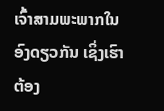ເຈົ້າສາມພະພາກໃນອົງດຽວກັນ ເຊິ່ງເຮົາຕ້ອງ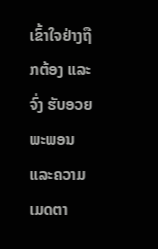ເຂົ້າໃຈຢ່າງຖືກຕ້ອງ ແລະຈົ່ງ ຮັບອວຍພະພອນ ແລະຄວາມເມດຕາ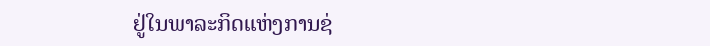ຢູ່ໃນພາລະກິດແຫ່ງການຊ່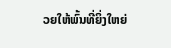ວຍໃຫ້ພົ້ນທີ່ຍິ່ງໃຫຍ່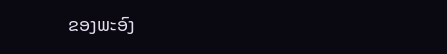ຂອງພະອົງ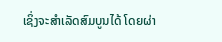ເຊິ່ງຈະສຳເລັດສົມບູນໄດ້ ໂດຍຜ່າ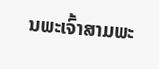ນພະເຈົ້າສາມພະ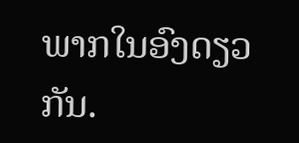ພາກໃນອົງດຽວກັນ.